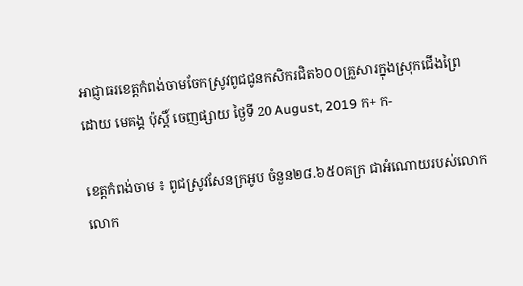អាជ្ញាធរខេត្តកំពង់ចាមចែកស្រូវពូជជូនកសិករជិត៦០០គ្រួសារក្នុងស្រុកជើងព្រៃ
ដោយ មេគង្គ ប៉ុស្តិ៍ ចេញផ្សាយ ថ្ងៃទី 20 August, 2019 ក+ ក-

ខេត្តកំពង់ចាម ៖ ពូជស្រូវសែនក្រអូប ចំនួន២៨.៦៥០គក្រ ជាអំណោយរបស់លោកលោក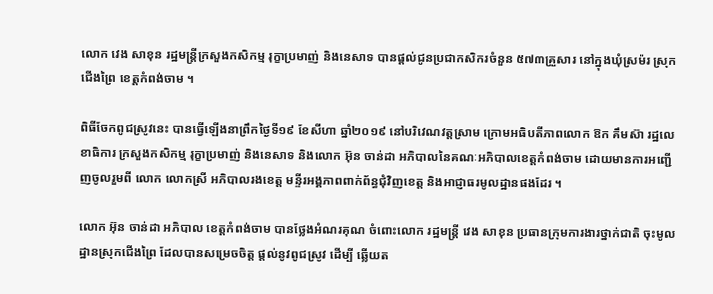លោក វេង សាខុន រដ្ឋមន្ត្រីក្រសួងកសិកម្ម រុក្ខាប្រមាញ់ និងនេសាទ បានផ្ដល់ជូនប្រជាកសិករចំនួន ៥៧៣គ្រួសារ នៅក្នុងឃុំស្រម៉រ ស្រុកជើងព្រៃ ខេត្តកំពង់ចាម ។

ពិធីចែកពូជស្រូវនេះ បានធ្វើឡើងនាព្រឹកថ្ងៃទី១៩ ខែសីហា ឆ្នាំ២០១៩ នៅបរិវេណវត្តស្រាម ក្រោមអធិបតីភាពលោក ឱក គឹមស៊ា រដ្ឋលេខាធិការ ក្រសួងកសិកម្ម រុក្ខាប្រមាញ់ និងនេសាទ និងលោក អ៊ុន ចាន់ដា អភិបាលនៃគណៈអភិបាលខេត្តកំពង់ចាម ដោយមានការអញ្ជើញចូលរួមពី លោក លោកស្រី អភិបាលរងខេត្ត មន្ទីរអង្គភាពពាក់ព័ន្ធជុំវិញខេត្ត និងអាជ្ញាធរមូលដ្ឋានផងដែរ ។

លោក អ៊ុន ចាន់ដា អភិបាល ខេត្តកំពង់ចាម បានថ្លែងអំណរគុណ ចំពោះលោក រដ្ឋមន្ត្រី វេង សាខុន ប្រធានក្រុមការងារថ្នាក់ជាតិ ចុះមូលដ្ឋានស្រុកជើងព្រៃ ដែលបានសម្រេចចិត្ត ផ្ដល់នូវពូជស្រូវ ដើម្បី ឆ្លើយត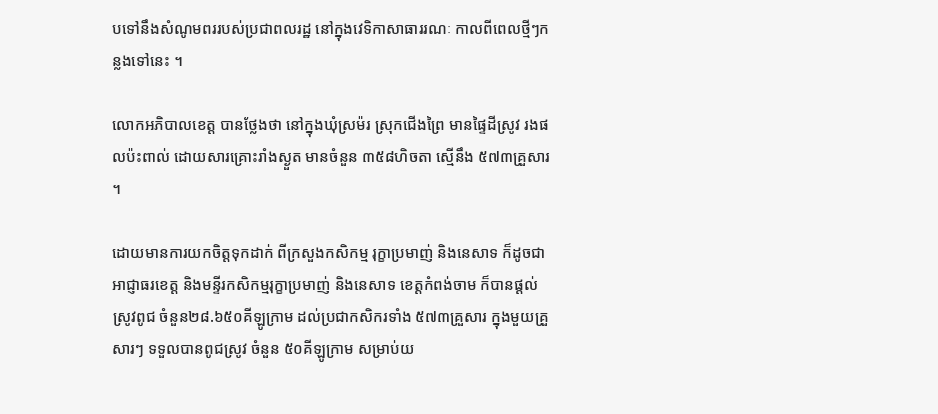បទៅនឹងសំណូមពររបស់ប្រជាពលរដ្ឋ នៅក្នុងវេទិកាសាធាររណៈ កាលពីពេលថ្មីៗកន្លងទៅនេះ ។

លោកអភិបាលខេត្ត បានថ្លែងថា នៅក្នុងឃុំស្រម៉រ ស្រុកជើងព្រៃ មានផ្ទៃដីស្រូវ រងផលប៉ះពាល់ ដោយសារគ្រោះរាំងស្ងួត មានចំនួន ៣៥៨ហិចតា ស្មើនឹង ៥៧៣គ្រួសារ ។

ដោយមានការយកចិត្តទុកដាក់ ពីក្រសួងកសិកម្ម រុក្ខាប្រមាញ់ និងនេសាទ ក៏ដូចជា អាជ្ញាធរខេត្ត និងមន្ទីរកសិកម្មរុក្ខាប្រមាញ់ និងនេសាទ ខេត្តកំពង់ចាម ក៏បានផ្ដល់ស្រូវពូជ ចំនួន២៨.៦៥០គីឡូក្រាម ដល់ប្រជាកសិករទាំង ៥៧៣គ្រួសារ ក្នុងមួយគ្រួសារៗ ទទួលបានពូជស្រូវ ចំនួន ៥០គីឡូក្រាម សម្រាប់យ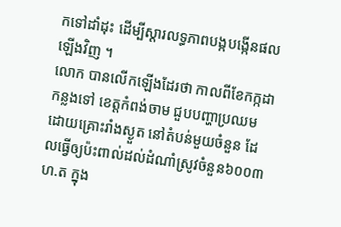កទៅដាំដុះ ដើម្បីស្ដារលទ្ធភាពបង្កបង្កើនផលឡើងវិញ ។
លោក បានលើកឡើងដែរថា កាលពីខែកក្កដា កន្លងទៅ ខេត្តកំពង់ចាម ជួបបញ្ហាប្រឈមដោយគ្រោះរាំងស្ងួត នៅតំបន់មួយចំនួន ដែលធ្វើឲ្យប៉ះពាល់ដល់ដំណាំស្រូវចំនួន៦០០៣ហ.ត ក្នុង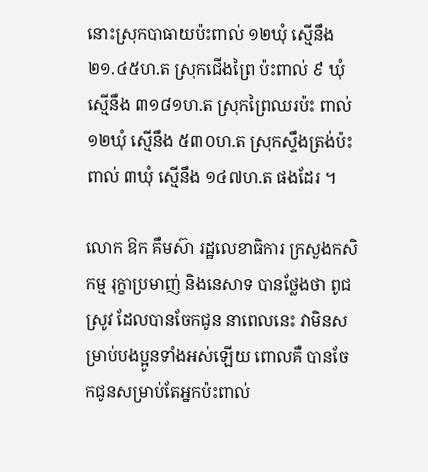នោះស្រុកបាធាយប៉ះពាល់ ១២ឃុំ ស្មើនឹង ២១.៤៥ហ.ត ស្រុកជើងព្រៃ ប៉ះពាល់ ៩ ឃុំ ស្មើនឹង ៣១៨១ហ.ត ស្រុកព្រៃឈរប៉ះ ពាល់ ១២ឃុំ ស្មើនឹង ៥៣០ហ.ត ស្រុកស្ទឹងត្រង់ប៉ះពាល់ ៣ឃុំ ស្មើនឹង ១៤៧ហ.ត ផងដែរ ។

លោក ឱក គឹមស៊ា រដ្ឋលេខាធិការ ក្រសួងកសិកម្ម រុក្ខាប្រមាញ់ និងនេសាទ បានថ្លែងថា ពូជស្រូវ ដែលបានចែកជូន នាពេលនេះ វាមិនសម្រាប់បងប្អូនទាំងអស់ឡើយ ពោលគឺ បានចែកជូនសម្រាប់តែអ្នកប៉ះពាល់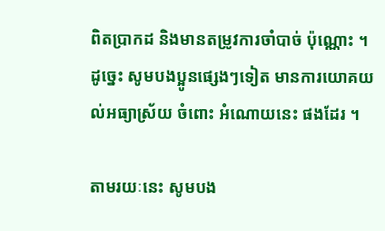ពិតប្រាកដ និងមានតម្រូវការចាំបាច់ ប៉ុណ្ណោះ ។ដូច្នេះ សូមបងប្អូនផ្សេងៗទៀត មានការយោគយល់អធ្យាស្រ័យ ចំពោះ អំណោយនេះ ផងដែរ ។

តាមរយៈនេះ សូមបង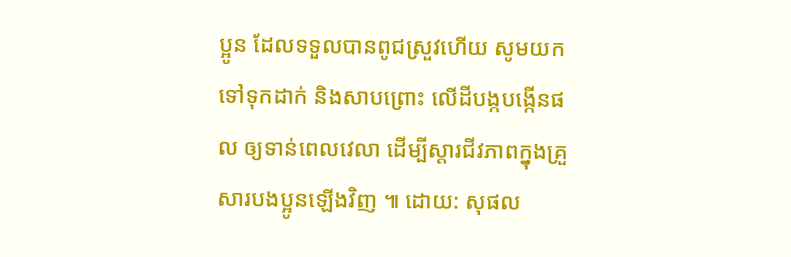ប្អូន ដែលទទួលបានពូជស្រួវហើយ សូមយកទៅទុកដាក់ និងសាបព្រោះ លើដីបង្កបង្កើនផល ឲ្យទាន់ពេលវេលា ដេីម្បីស្តារជីវភាពក្នុងគ្រួសារបងប្អូនឡេីងវិញ ៕ ដោយ: សុផល